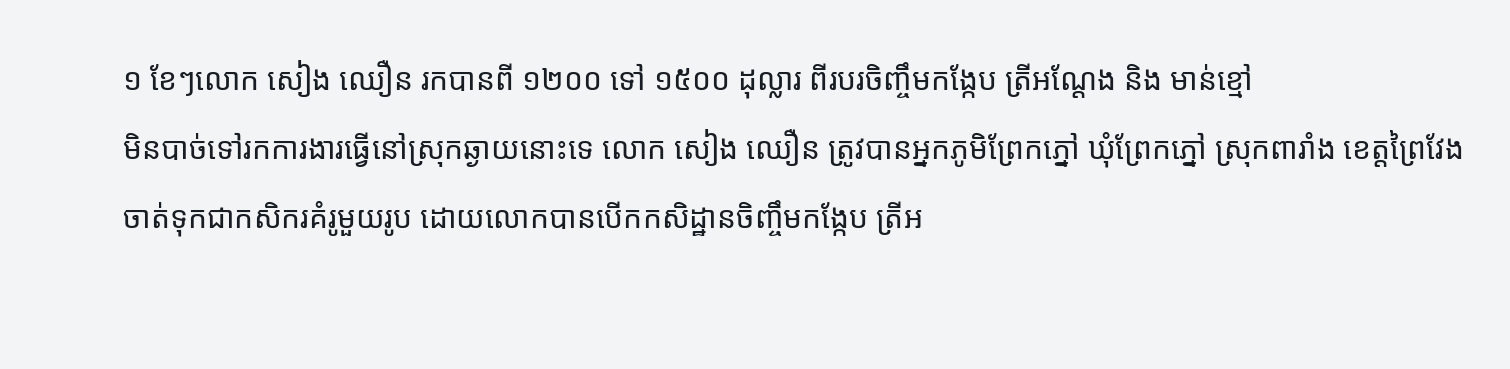១ ខែៗលោក សៀង ឈឿន រកបានពី ១២០០ ទៅ ១៥០០ ដុល្លារ ពីរបរចិញ្ចឹមកង្កែប ត្រីអណ្តែង និង មាន់ខ្មៅ
មិនបាច់ទៅរកការងារធ្វើនៅស្រុកឆ្ងាយនោះទេ លោក សៀង ឈឿន ត្រូវបានអ្នកភូមិព្រែកភ្នៅ ឃុំព្រែកភ្នៅ ស្រុកពារាំង ខេត្តព្រៃវែង ចាត់ទុកជាកសិករគំរូមួយរូប ដោយលោកបានបើកកសិដ្ឋានចិញ្ចឹមកង្កែប ត្រីអ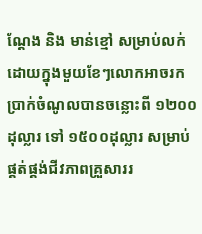ណ្តែង និង មាន់ខ្មៅ សម្រាប់លក់ ដោយក្នុងមួយខែៗលោកអាចរកប្រាក់ចំណូលបានចន្លោះពី ១២០០ដុល្លារ ទៅ ១៥០០ដុល្លារ សម្រាប់ផ្គត់ផ្គង់ជីវភាពគ្រួសាររ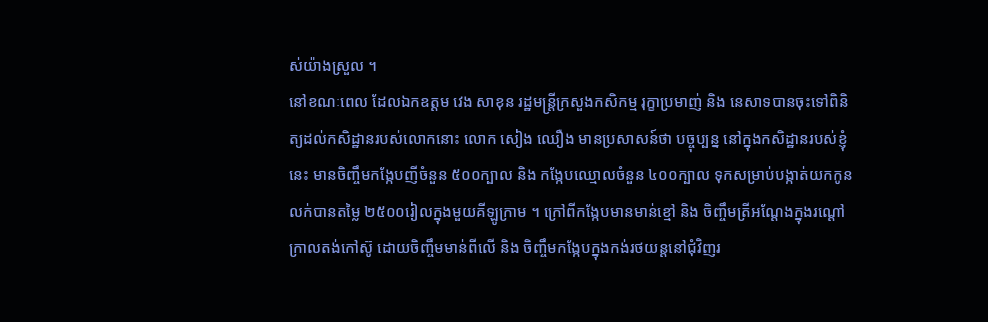ស់យ៉ាងស្រួល ។
នៅខណៈពេល ដែលឯកឧត្តម វេង សាខុន រដ្ឋមន្ត្រីក្រសួងកសិកម្ម រុក្ខាប្រមាញ់ និង នេសាទបានចុះទៅពិនិត្យដល់កសិដ្ឋានរបស់លោកនោះ លោក សៀង ឈឿង មានប្រសាសន៍ថា បច្ចុប្បន្ន នៅក្នុងកសិដ្ឋានរបស់ខ្ញុំនេះ មានចិញ្ចឹមកង្កែបញីចំនួន ៥០០ក្បាល និង កង្កែបឈ្មោលចំនួន ៤០០ក្បាល ទុកសម្រាប់បង្កាត់យកកូនលក់បានតម្លៃ ២៥០០រៀលក្នុងមួយគីឡូក្រាម ។ ក្រៅពីកង្កែបមានមាន់ខ្មៅ និង ចិញ្ចឹមត្រីអណ្តែងក្នុងរណ្តៅក្រាលតង់កៅស៊ូ ដោយចិញ្ចឹមមាន់ពីលើ និង ចិញ្ចឹមកង្កែបក្នុងកង់រថយន្តនៅជុំវិញរ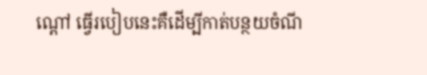ណ្តៅ ធ្វើរបៀបនេះគឺដើម្បីកាត់បន្ថយចំណី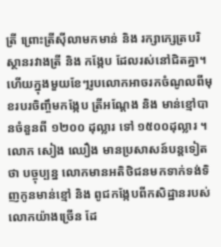ត្រី ព្រោះត្រីស៊ីលាមកមាន់ និង រក្សាក្សេត្របរិស្ថានរវាងត្រី និង កង្កែប ដែលរស់នៅជិតគ្នា។ ហើយក្នុងមួយខែៗរូបលោកអាចរកចំណូលពីមុខរបរចិញ្ចឹមកង្កែប ត្រីអណ្តែង និង មាន់ខ្មៅបានចំនួនពី ១២០០ ដុល្លារ ទៅ ១៥០០ដុល្លារ ។
លោក សៀង ឈឿង មានប្រសាសន៍បន្តទៀតថា បច្ចុប្បន្ន លោកមានអតិថិជនមកទាក់ទង់ទិញកូនមាន់ខ្មៅ និង ពូជកង្កែបពីកសិដ្ឋានរបស់លោកយ៉ាងច្រើន ដែ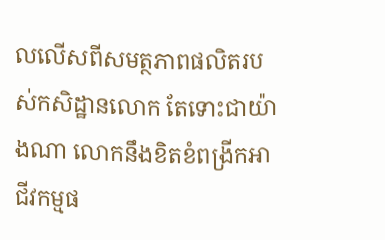លលើសពីសមត្ថភាពផលិតរបស់កសិដ្ឋានលោក តែទោះជាយ៉ាងណា លោកនឹងខិតខំពង្រីកអាជីវកម្មផ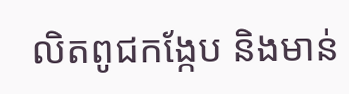លិតពូជកង្កែប និងមាន់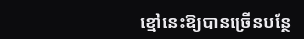ខ្មៅនេះឱ្យបានច្រើនបន្ថែ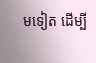មទៀត ដើម្បី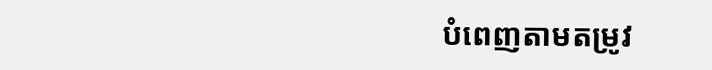បំពេញតាមតម្រូវ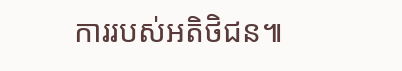ការរបស់អតិថិជន៕